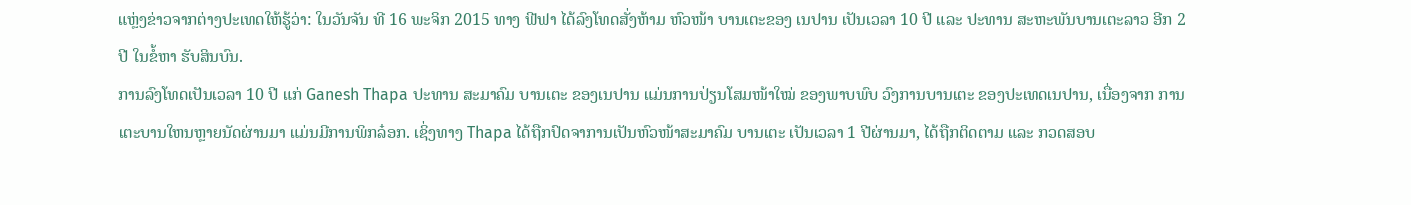ແຫຼ່ງຂ່າວຈາກຕ່າງປະເທດໃຫ້ຮູ້ວ່າ: ໃນວັນຈັນ ທີ 16 ພະຈິກ 2015 ທາງ ຟີຟາ ໄດ້ລົງໂທດສັ່ງຫ້າມ ຫົວໜ້າ ບານເຕະຂອງ ເນປານ ເປັນເວລາ 10 ປີ ແລະ ປະທານ ສະຫະພັນບານເຕະລາວ ອີກ 2 ປີ ໃນຂໍ້ຫາ ຮັບສິນບົນ.
ການລົງໂທດເປັນເວລາ 10 ປີ ແກ່ Ganesh Thapa ປະທານ ສະມາຄົມ ບານເຕະ ຂອງເນປານ ແມ່ນການປ່ຽນໂສມໜ້າໃໝ່ ຂອງພາບພົບ ວົງການບານເຕະ ຂອງປະເທດເນປານ, ເນື່ອງຈາກ ການເຕະບານໃຫນຫຼາຍນັດຜ່ານມາ ແມ່ນມີການພິກລ໋ອກ. ເຊິ່ງທາງ Thapa ໄດ້ຖືກປົດຈາການເປັນຫົວໜ້າສະມາຄົມ ບານເຕະ ເປັນເວລາ 1 ປີຜ່ານມາ, ໄດ້ຖືກຕິດຕາມ ແລະ ກວດສອບ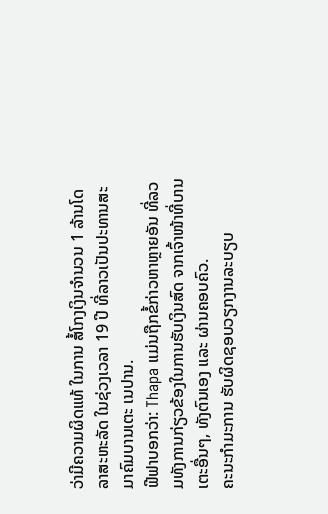ວ່າມີຄວາມຜິດແທ້ ໃນການ ສໍ້ໂກງເງິນຈຳນວນ 1 ລ້ານໂດລາສະຫະລັດ ໃນຊ່ວງເວລາ 19 ປີ ທີ່ລາວເປັນປະທານສະມາຄົມບານເຕະ ເນປານ.
ຟີຟາບອກວ່າ: Thapa ແມ່ນຖືກຂໍ້ກ່າວຫາຫຼາຍອັນ ທີ່ລວມທັງການກ່ຽວຂ້ອງໃນການຮັບເງິນສົດ ຈາກເຈົ້າໜ້າທີ່ບານເຕະອື່ນໆ, ທັງຕົນເອງ ແລະ ຜ່ານຄອບຄົວ.
ຄະນະກຳມະການ ຮັບຜິດຊອບວຽກງານລະບຽບ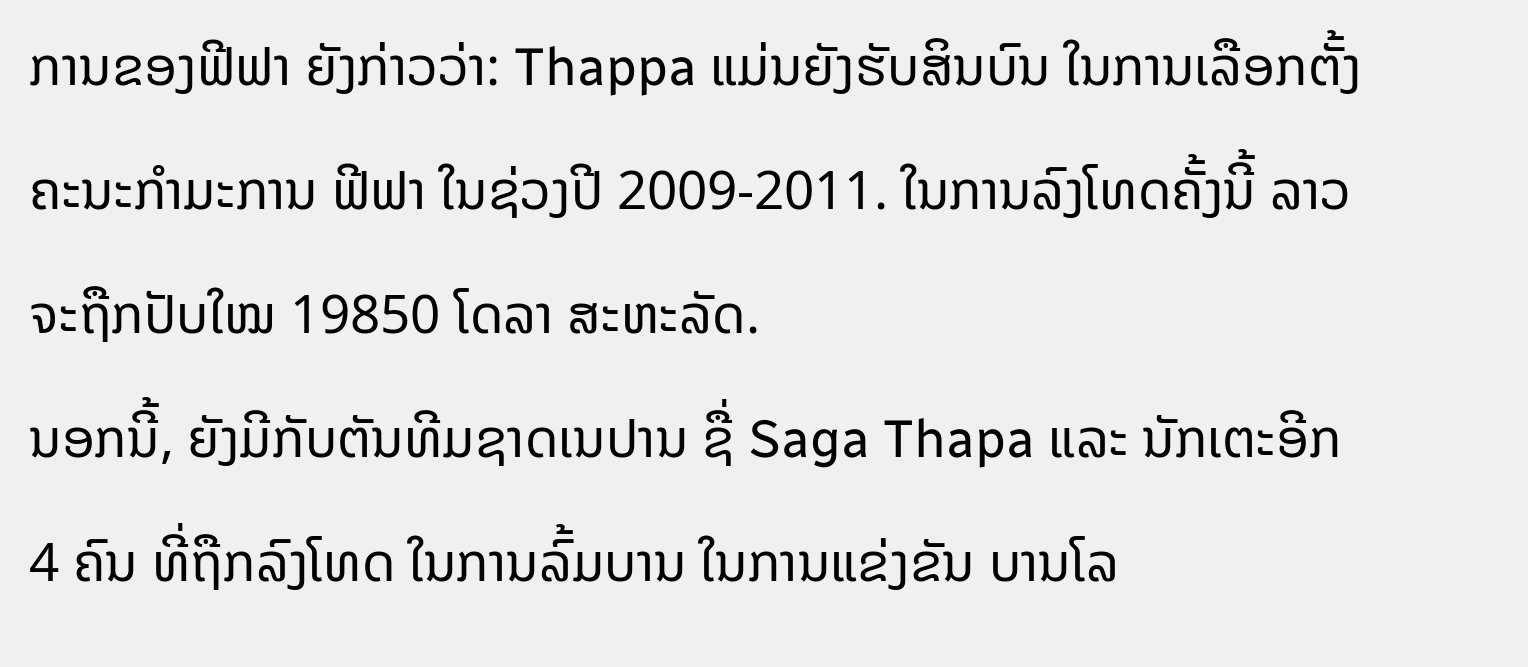ການຂອງຟີຟາ ຍັງກ່າວວ່າ: Thappa ແມ່ນຍັງຮັບສິນບົນ ໃນການເລືອກຕັ້ງ ຄະນະກຳມະການ ຟີຟາ ໃນຊ່ວງປີ 2009-2011. ໃນການລົງໂທດຄັ້ງນີ້ ລາວຈະຖືກປັບໃໝ 19850 ໂດລາ ສະຫະລັດ.
ນອກນີ້, ຍັງມີກັບຕັນທີມຊາດເນປານ ຊື່ Saga Thapa ແລະ ນັກເຕະອີກ 4 ຄົນ ທີ່ຖືກລົງໂທດ ໃນການລົ້ມບານ ໃນການແຂ່ງຂັນ ບານໂລ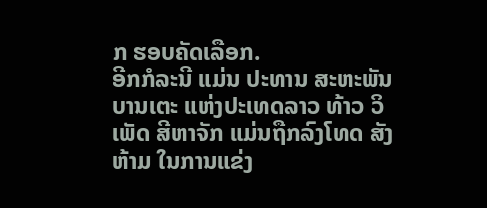ກ ຮອບຄັດເລືອກ.
ອີກກໍລະນີ ແມ່ນ ປະທານ ສະຫະພັນບານເຕະ ແຫ່ງປະເທດລາວ ທ້າວ ວິເພັດ ສີຫາຈັກ ແມ່ນຖືກລົງໂທດ ສັງຫ້າມ ໃນການແຂ່ງ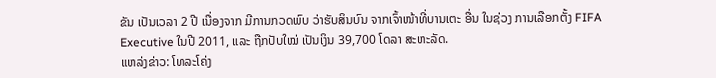ຂັນ ເປັນເວລາ 2 ປີ ເນື່ອງຈາກ ມີການກວດພົບ ວ່າຮັບສິນບົນ ຈາກເຈົ້າໜ້າທີ່ບານເຕະ ອື່ນ ໃນຊ່ວງ ການເລືອກຕັ້ງ FIFA Executive ໃນປີ 2011, ແລະ ຖືກປັບໃໝ່ ເປັນເງິນ 39,700 ໂດລາ ສະຫະລັດ.
ແຫລ່ງຂ່າວ: ໂທລະໂຄ່ງ